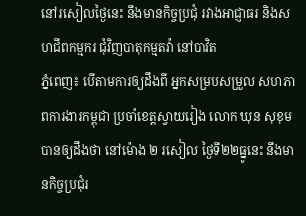នៅរសៀលថ្ងៃនេះ នឹងមានកិច្ចប្រជុំ រវាងអាជ្ញាធរ និងសហជីពកម្មករ ជុំវិញបាតុកម្មតវ៉ា នៅបាវិត
ភ្នំពេញ៖ បើតាមការឲ្យដឹងពី អ្នកសម្របសម្រួល សហភាពការងារកម្ពុជា ប្រចាំខេត្តស្វាយរៀង លោក ឃុន សុខុម បានឲ្យដឹងថា នៅម៉ោង ២ រសៀល ថ្ងៃទី២២ធ្នូនេះ នឹងមានកិច្ចប្រជុំរ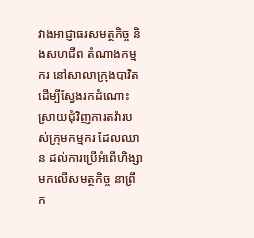វាងអាជ្ញាធរសមត្ថកិច្ច និងសហជីព តំណាងកម្មករ នៅសាលាក្រុងបាវិត ដើម្បីស្វែងរកដំណោះស្រាយជុំវិញការតវ៉ារបស់ក្រុមកម្មករ ដែលឈាន ដល់ការប្រើអំពើហិង្សាមកលើសមត្ថកិច្ច នាព្រឹក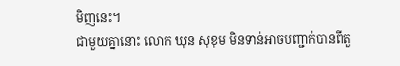មិញនេះ។
ជាមួយគ្នានោះ លោក ឃុន សុខុម មិនទាន់អាចបញ្ជាក់បានពីតួ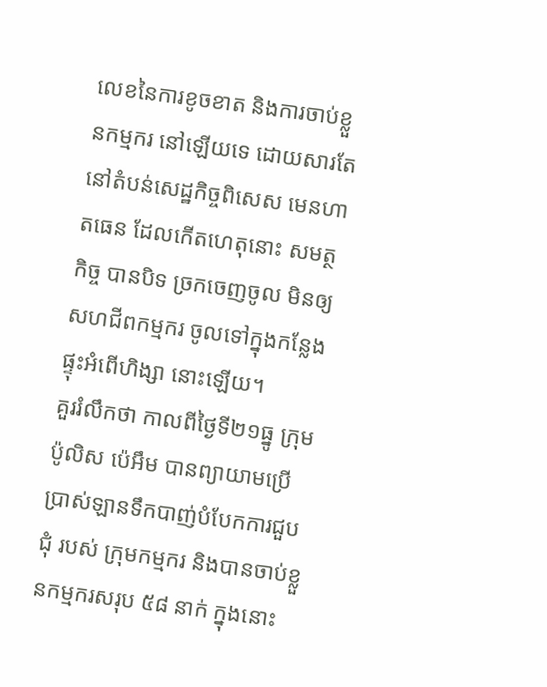លេខនៃការខូចខាត និងការចាប់ខ្លួនកម្មករ នៅឡើយទេ ដោយសារតែនៅតំបន់សេដ្ឋកិច្ចពិសេស មេនហាតធេន ដែលកើតហេតុនោះ សមត្ថកិច្ច បានបិទ ច្រកចេញចូល មិនឲ្យសហជីពកម្មករ ចូលទៅក្នុងកន្លែងផ្ទុះអំពើហិង្សា នោះឡើយ។
គួររំលឹកថា កាលពីថ្ងៃទី២១ធ្នូ ក្រុមប៉ូលិស ប៉េអឹម បានព្យាយាមប្រើប្រាស់ឡានទឹកបាញ់បំបែកការជួបជុំ របស់ ក្រុមកម្មករ និងបានចាប់ខ្លួនកម្មករសរុប ៥៨ នាក់ ក្នុងនោះ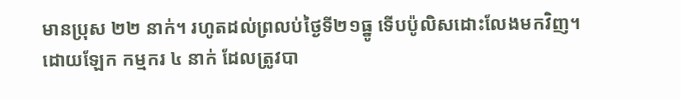មានប្រុស ២២ នាក់។ រហូតដល់ព្រលប់ថ្ងៃទី២១ធ្នូ ទើបប៉ូលិសដោះលែងមកវិញ។
ដោយឡែក កម្មករ ៤ នាក់ ដែលត្រូវបា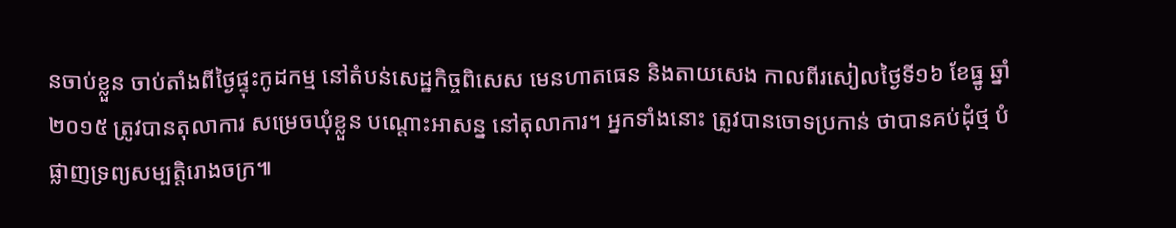នចាប់ខ្លួន ចាប់តាំងពីថ្ងៃផ្ទុះកូដកម្ម នៅតំបន់សេដ្ឋកិច្ចពិសេស មេនហាតធេន និងតាយសេង កាលពីរសៀលថ្ងៃទី១៦ ខែធ្នូ ឆ្នាំ២០១៥ ត្រូវបានតុលាការ សម្រេចឃុំខ្លួន បណ្តោះអាសន្ន នៅតុលាការ។ អ្នកទាំងនោះ ត្រូវបានចោទប្រកាន់ ថាបានគប់ដុំថ្ម បំផ្លាញទ្រព្យសម្បត្តិរោងចក្រ៕